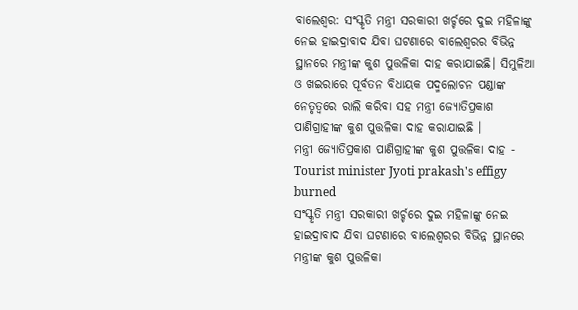ବାଲେଶ୍ବର: ସଂସ୍କୃତି ମନ୍ତ୍ରୀ ସରକାରୀ ଖର୍ଚ୍ଚରେ ଦୁଇ ମହିଳାଙ୍କୁ ନେଇ ହାଇଦ୍ରାବାଦ ଯିବା ଘଟଣାରେ ବାଲେଶ୍ବରର ବିଭିନ୍ନ ସ୍ଥାନରେ ମନ୍ତ୍ରୀଙ୍କ କୁଶ ପୁତ୍ତଳିକା ଦାହ କରାଯାଇଛି। ସିମୁଳିଆ ଓ ଖଇରାରେ ପୂର୍ବତନ ବିଧାୟକ ପଦ୍ମଲୋଚନ ପଣ୍ଡାଙ୍କ ନେତୃତ୍ବରେ ରାଲି କରିବା ସହ ମନ୍ତ୍ରୀ ଜ୍ୟୋତିପ୍ରକାଶ ପାଣିଗ୍ରାହୀଙ୍କ କୁଶ ପୁତ୍ତଳିକା ଦାହ କରାଯାଇଛି ।
ମନ୍ତ୍ରୀ ଜ୍ୟୋତିପ୍ରକାଶ ପାଣିଗ୍ରାହୀଙ୍କ କୁଶ ପୁତ୍ତଳିକା ଦାହ - Tourist minister Jyoti prakash's effigy burned
ସଂସ୍କୃତି ମନ୍ତ୍ରୀ ସରକାରୀ ଖର୍ଚ୍ଚରେ ଦୁଇ ମହିଳାଙ୍କୁ ନେଇ ହାଇଦ୍ରାବାଦ ଯିବା ଘଟଣାରେ ବାଲେଶ୍ବରର ବିଭିନ୍ନ ସ୍ଥାନରେ ମନ୍ତ୍ରୀଙ୍କ କୁଶ ପୁତ୍ତଳିକା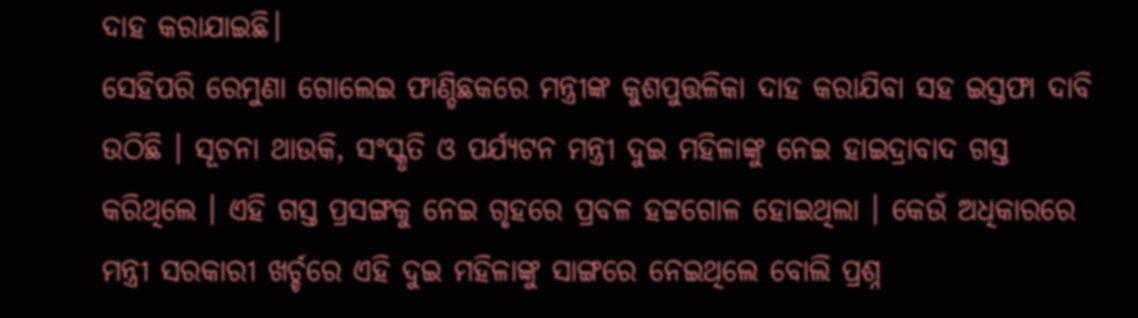ଦାହ କରାଯାଇଛି।
ସେହିପରି ରେମୁଣା ଗୋଲେଇ ଫାଣ୍ଡିଛକରେ ମନ୍ତ୍ରୀଙ୍କ କୁଶପୁତ୍ତଳିକା ଦାହ କରାଯିବା ସହ ଇସ୍ତଫା ଦାବି ଉଠିଛି । ସୂଚନା ଥାଉକି, ସଂସ୍କୃତି ଓ ପର୍ଯ୍ୟଟନ ମନ୍ତ୍ରୀ ଦୁଇ ମହିଳାଙ୍କୁ ନେଇ ହାଇଦ୍ରାବାଦ ଗସ୍ତ କରିଥିଲେ । ଏହି ଗସ୍ତ ପ୍ରସଙ୍ଗକୁ ନେଇ ଗୃହରେ ପ୍ରବଳ ହଟ୍ଟଗୋଳ ହୋଇଥିଲା । କେଉଁ ଅଧିକାରରେ ମନ୍ତ୍ରୀ ସରକାରୀ ଖର୍ଚ୍ଚରେ ଏହି ଦୁଇ ମହିଳାଙ୍କୁ ସାଙ୍ଗରେ ନେଇଥିଲେ ବୋଲି ପ୍ରଶ୍ନ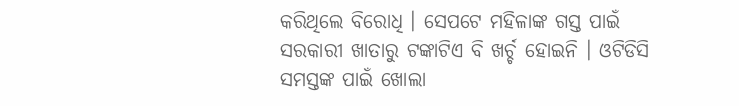କରିଥିଲେ ବିରୋଧି । ସେପଟେ ମହିଳାଙ୍କ ଗସ୍ତ ପାଇଁ ସରକାରୀ ଖାତାରୁ ଟଙ୍କାଟିଏ ବି ଖର୍ଚ୍ଚ ହୋଇନି । ଓଟିଡିସି ସମସ୍ତଙ୍କ ପାଇଁ ଖୋଲା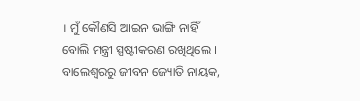। ମୁଁ କୌଣସି ଆଇନ ଭାଙ୍ଗି ନାହିଁ ବୋଲି ମନ୍ତ୍ରୀ ସ୍ପଷ୍ଟୀକରଣ ରଖିଥିଲେ ।
ବାଲେଶ୍ବରରୁ ଜୀବନ ଜ୍ୟୋତି ନାୟକ,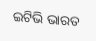ଇଟିଭି ଭାରତ